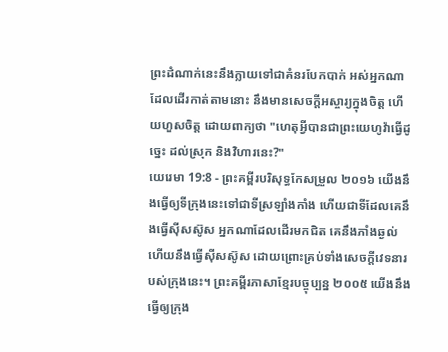ព្រះដំណាក់នេះនឹងក្លាយទៅជាគំនរបែកបាក់ អស់អ្នកណាដែលដើរកាត់តាមនោះ នឹងមានសេចក្ដីអស្ចារ្យក្នុងចិត្ត ហើយហួសចិត្ត ដោយពាក្យថា "ហេតុអ្វីបានជាព្រះយេហូវ៉ាធ្វើដូច្នេះ ដល់ស្រុក និងវិហារនេះ?"
យេរេមា 19:8 - ព្រះគម្ពីរបរិសុទ្ធកែសម្រួល ២០១៦ យើងនឹងធ្វើឲ្យទីក្រុងនេះទៅជាទីស្រឡាំងកាំង ហើយជាទីដែលគេនឹងធ្វើស៊ីសស៊ូស អ្នកណាដែលដើរមកជិត គេនឹងភាំងឆ្ងល់ ហើយនឹងធ្វើស៊ីសស៊ូស ដោយព្រោះគ្រប់ទាំងសេចក្ដីវេទនារបស់ក្រុងនេះ។ ព្រះគម្ពីរភាសាខ្មែរបច្ចុប្បន្ន ២០០៥ យើងនឹងធ្វើឲ្យក្រុង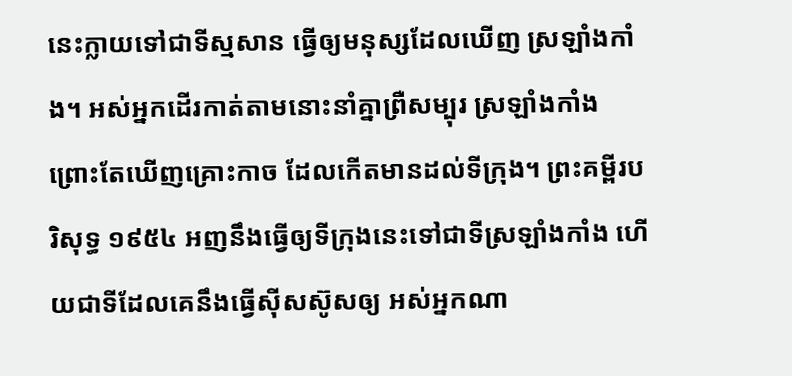នេះក្លាយទៅជាទីស្មសាន ធ្វើឲ្យមនុស្សដែលឃើញ ស្រឡាំងកាំង។ អស់អ្នកដើរកាត់តាមនោះនាំគ្នាព្រឺសម្បុរ ស្រឡាំងកាំង ព្រោះតែឃើញគ្រោះកាច ដែលកើតមានដល់ទីក្រុង។ ព្រះគម្ពីរបរិសុទ្ធ ១៩៥៤ អញនឹងធ្វើឲ្យទីក្រុងនេះទៅជាទីស្រឡាំងកាំង ហើយជាទីដែលគេនឹងធ្វើស៊ីសស៊ូសឲ្យ អស់អ្នកណា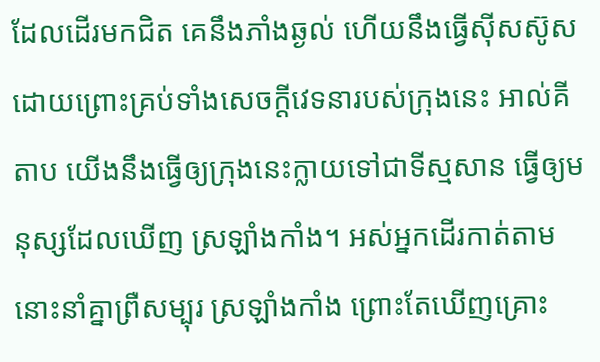ដែលដើរមកជិត គេនឹងភាំងឆ្ងល់ ហើយនឹងធ្វើស៊ីសស៊ូស ដោយព្រោះគ្រប់ទាំងសេចក្ដីវេទនារបស់ក្រុងនេះ អាល់គីតាប យើងនឹងធ្វើឲ្យក្រុងនេះក្លាយទៅជាទីស្មសាន ធ្វើឲ្យមនុស្សដែលឃើញ ស្រឡាំងកាំង។ អស់អ្នកដើរកាត់តាមនោះនាំគ្នាព្រឺសម្បុរ ស្រឡាំងកាំង ព្រោះតែឃើញគ្រោះ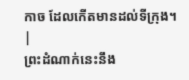កាច ដែលកើតមានដល់ទីក្រុង។ |
ព្រះដំណាក់នេះនឹង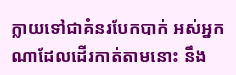ក្លាយទៅជាគំនរបែកបាក់ អស់អ្នកណាដែលដើរកាត់តាមនោះ នឹង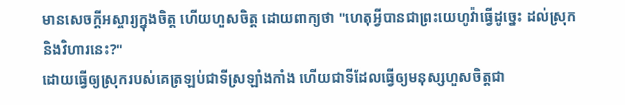មានសេចក្ដីអស្ចារ្យក្នុងចិត្ត ហើយហួសចិត្ត ដោយពាក្យថា "ហេតុអ្វីបានជាព្រះយេហូវ៉ាធ្វើដូច្នេះ ដល់ស្រុក និងវិហារនេះ?"
ដោយធ្វើឲ្យស្រុករបស់គេត្រឡប់ជាទីស្រឡាំងកាំង ហើយជាទីដែលធ្វើឲ្យមនុស្សហួសចិត្តជា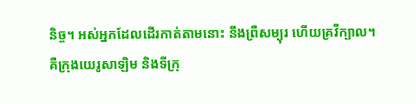និច្ច។ អស់អ្នកដែលដើរកាត់តាមនោះ នឹងព្រឺសម្បុរ ហើយគ្រវីក្បាល។
គឺក្រុងយេរូសាឡិម និងទីក្រុ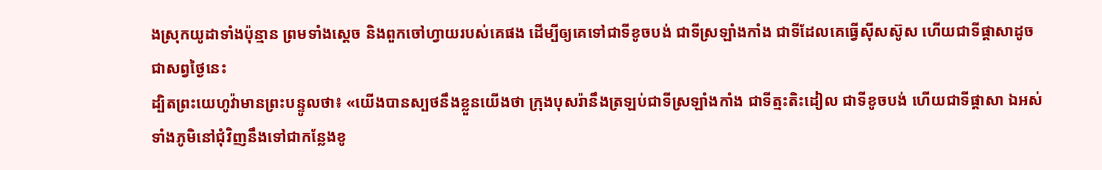ងស្រុកយូដាទាំងប៉ុន្មាន ព្រមទាំងស្ដេច និងពួកចៅហ្វាយរបស់គេផង ដើម្បីឲ្យគេទៅជាទីខូចបង់ ជាទីស្រឡាំងកាំង ជាទីដែលគេធ្វើស៊ីសស៊ូស ហើយជាទីផ្ដាសាដូចជាសព្វថ្ងៃនេះ
ដ្បិតព្រះយេហូវ៉ាមានព្រះបន្ទូលថា៖ «យើងបានស្បថនឹងខ្លួនយើងថា ក្រុងបុសរ៉ានឹងត្រឡប់ជាទីស្រឡាំងកាំង ជាទីត្មះតិះដៀល ជាទីខូចបង់ ហើយជាទីផ្ដាសា ឯអស់ទាំងភូមិនៅជុំវិញនឹងទៅជាកន្លែងខូ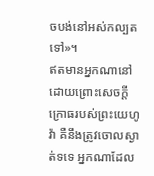ចបង់នៅអស់កល្បតទៅ»។
ឥតមានអ្នកណានៅ ដោយព្រោះសេចក្ដីក្រោធរបស់ព្រះយេហូវ៉ា គឺនឹងត្រូវចោលស្ងាត់ទទេ អ្នកណាដែល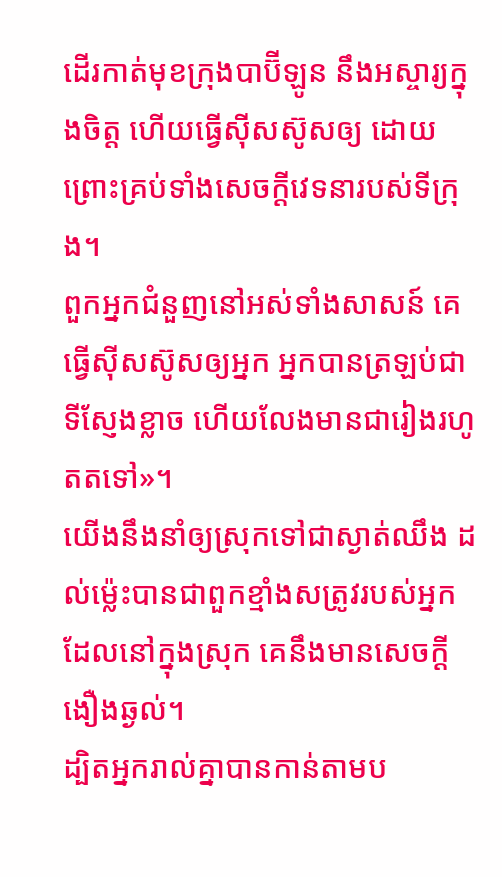ដើរកាត់មុខក្រុងបាប៊ីឡូន នឹងអស្ចារ្យក្នុងចិត្ត ហើយធ្វើស៊ីសស៊ូសឲ្យ ដោយព្រោះគ្រប់ទាំងសេចក្ដីវេទនារបស់ទីក្រុង។
ពួកអ្នកជំនួញនៅអស់ទាំងសាសន៍ គេធ្វើស៊ីសស៊ូសឲ្យអ្នក អ្នកបានត្រឡប់ជាទីស្ញែងខ្លាច ហើយលែងមានជារៀងរហូតតទៅ»។
យើងនឹងនាំឲ្យស្រុកទៅជាស្ងាត់ឈឹង ដល់ម៉្លេះបានជាពួកខ្មាំងសត្រូវរបស់អ្នកដែលនៅក្នុងស្រុក គេនឹងមានសេចក្ដីងឿងឆ្ងល់។
ដ្បិតអ្នករាល់គ្នាបានកាន់តាមប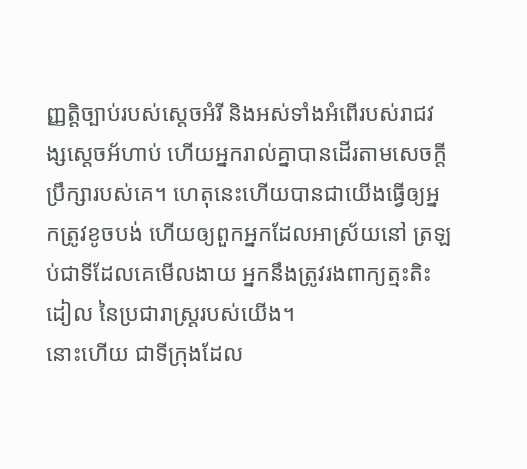ញ្ញត្តិច្បាប់របស់ស្តេចអំរី និងអស់ទាំងអំពើរបស់រាជវង្សស្ដេចអ័ហាប់ ហើយអ្នករាល់គ្នាបានដើរតាមសេចក្ដីប្រឹក្សារបស់គេ។ ហេតុនេះហើយបានជាយើងធ្វើឲ្យអ្នកត្រូវខូចបង់ ហើយឲ្យពួកអ្នកដែលអាស្រ័យនៅ ត្រឡប់ជាទីដែលគេមើលងាយ អ្នកនឹងត្រូវរងពាក្យត្មះតិះដៀល នៃប្រជារាស្ត្ររបស់យើង។
នោះហើយ ជាទីក្រុងដែល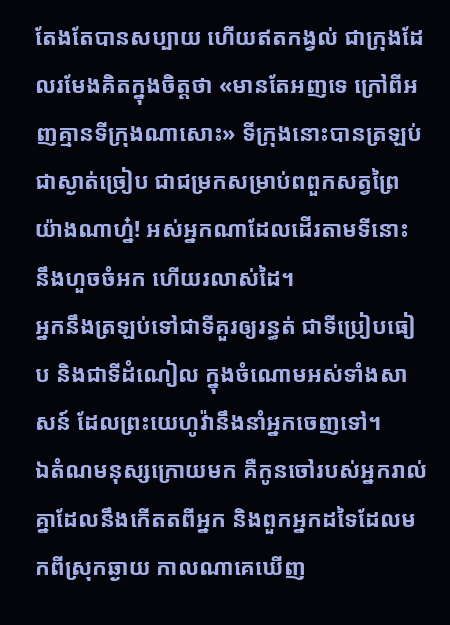តែងតែបានសប្បាយ ហើយឥតកង្វល់ ជាក្រុងដែលរមែងគិតក្នុងចិត្តថា «មានតែអញទេ ក្រៅពីអញគ្មានទីក្រុងណាសោះ» ទីក្រុងនោះបានត្រឡប់ជាស្ងាត់ច្រៀប ជាជម្រកសម្រាប់ពពួកសត្វព្រៃយ៉ាងណាហ្ន៎! អស់អ្នកណាដែលដើរតាមទីនោះ នឹងហួចចំអក ហើយរលាស់ដៃ។
អ្នកនឹងត្រឡប់ទៅជាទីគួរឲ្យរន្ធត់ ជាទីប្រៀបធៀប និងជាទីដំណៀល ក្នុងចំណោមអស់ទាំងសាសន៍ ដែលព្រះយេហូវ៉ានឹងនាំអ្នកចេញទៅ។
ឯតំណមនុស្សក្រោយមក គឺកូនចៅរបស់អ្នករាល់គ្នាដែលនឹងកើតតពីអ្នក និងពួកអ្នកដទៃដែលមកពីស្រុកឆ្ងាយ កាលណាគេឃើញ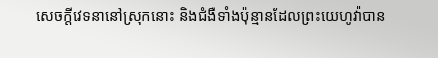សេចក្ដីវេទនានៅស្រុកនោះ និងជំងឺទាំងប៉ុន្មានដែលព្រះយេហូវ៉ាបាន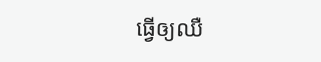ធ្វើឲ្យឈឺ